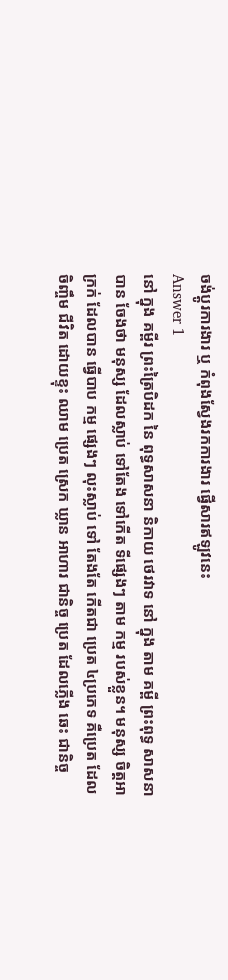ចង់ប្តូរការងារ ឬ កំពុងស្វែងរកការងារ ផ្វើសារឥឡូវនេះ
Answer 1
នៅ ក្នុង គម្ពីរ ព្រះត្រៃបិដក នៃ ពុទ្ធសាសនា និកាយ ថេរវាទ នៅ ក្នុង តាម គម្ពី ព្រះពុទ្ធ សាសនា បាន ចែងថា មនុស្ស ដែលស្លាប់ ទៅតែង ទៅកើត ទីផ្សេងៗ តាម កម្ម របស់ខ្លួន។ មនុស្ស ចិត្ដអាក្រក់ ដែលបាន ធ្វើបាប កម្ម ផ្សេងៗ លុះស្លាប់ ទៅ តែងតែ កើតជា ប្រេត ៤ប្រភេទ គឺប្រេត ដែល ចិញ្ចឹម ជីវិត ដោយខ្ទុះ ឈាម ប្រេត ស្រេក ឃ្លាន អាហារ ជានិច្ច ប្រេត ដែលភ្លើង ឆេះ ជានិច្ច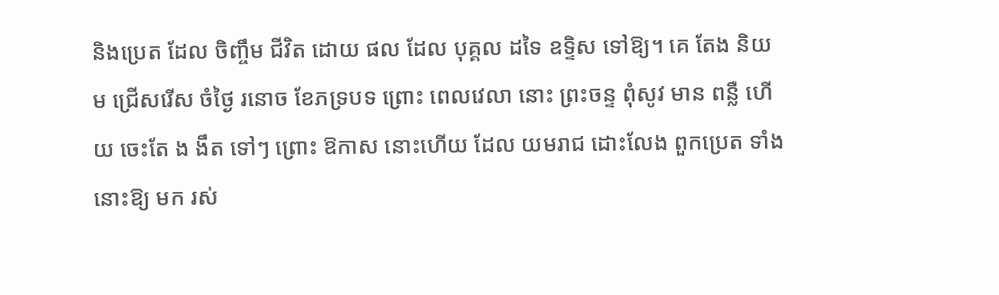និងប្រេត ដែល ចិញ្ចឹម ជីវិត ដោយ ផល ដែល បុគ្គល ដទៃ ឧទ្ទិស ទៅឱ្យ។ គេ តែង និយម ជ្រើសរើស ចំថ្ងៃ រនោច ខែភទ្របទ ព្រោះ ពេលវេលា នោះ ព្រះចន្ទ ពុំសូវ មាន ពន្លឺ ហើយ ចេះតែ ង ងឹត ទៅៗ ព្រោះ ឱកាស នោះហើយ ដែល យមរាជ ដោះលែង ពួកប្រេត ទាំងនោះឱ្យ មក រស់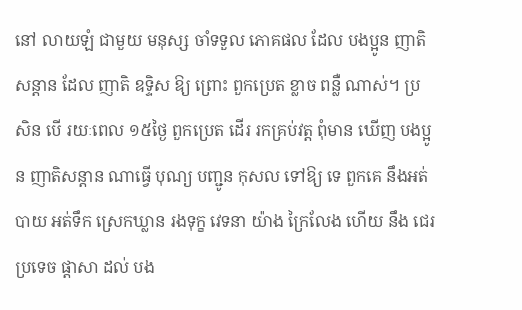នៅ លាយឡំ ជាមួយ មនុស្ស ចាំទទួល ភោគផល ដែល បងប្អូន ញាតិសន្ដាន ដែល ញាតិ ឧទ្ទិស ឱ្យ ព្រោះ ពួកប្រេត ខ្លាច ពន្លឺ ណាស់។ ប្រសិន បើ រយៈពេល ១៥ថ្ងៃ ពួកប្រេត ដើរ រកគ្រប់វត្ដ ពុំមាន ឃើញ បងប្អូន ញាតិសន្ដាន ណាធ្វើ បុណ្យ បញ្ជូន កុសល ទៅឱ្យ ទេ ពួកគេ នឹងអត់ បាយ អត់ទឹក ស្រេកឃ្លាន រងទុក្ខ វេទនា យ៉ាង ក្រៃលែង ហើយ នឹង ជេរប្រទេច ផ្ដាសា ដល់ បង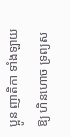ប្អូន ញាតិកា ទាំងឡាយ ឱ្យ ហិនហោច ទ្រព្យស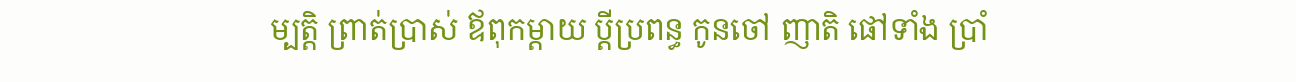ម្បត្ដិ ព្រាត់ប្រាស់ ឪពុកម្ដាយ ប្ដីប្រពន្ធ កូនចៅ ញាតិ ផៅទាំង ប្រាំ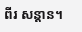ពីរ សន្ដាន។